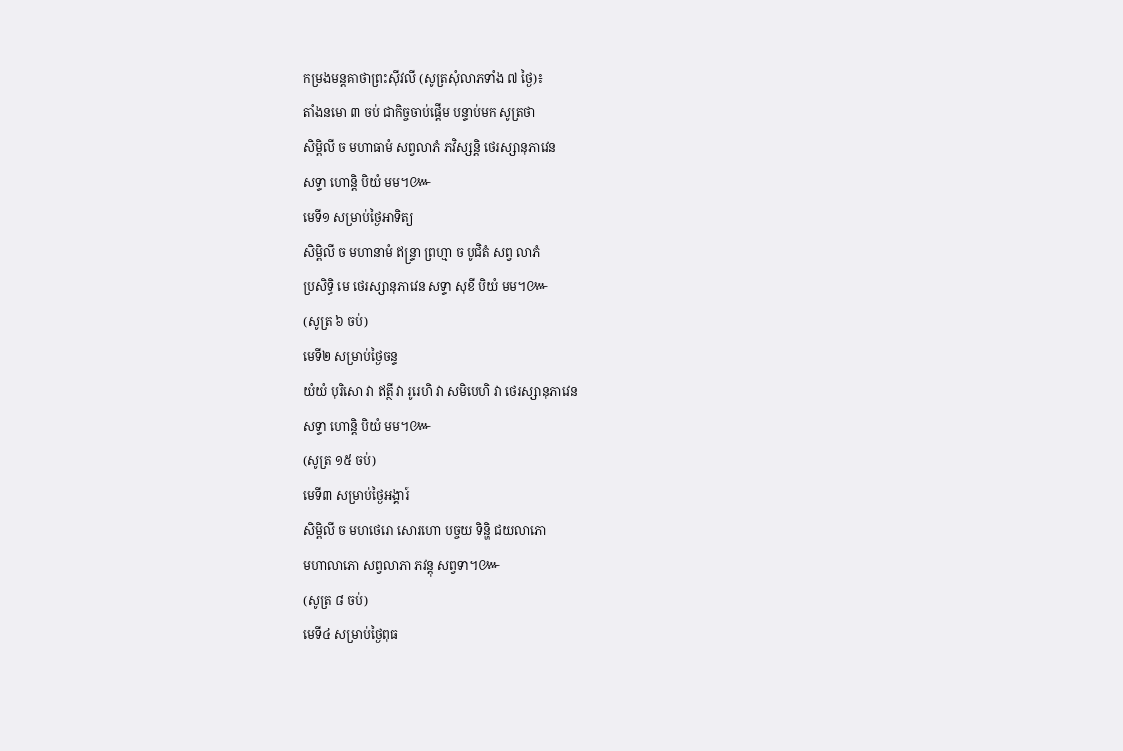កម្រងមន្តគាថាព្រះស៊ីវលី (សូត្រសុំលាភទាំង ៧ ថ្ងៃ)៖
តាំងនមោ ៣ ចប់ ជាកិច្ចចាប់ផ្តើម បន្ទាប់មក សូត្រថា
សិម្ពិលី ច មហាធាមំ សព្វលាភំ ភវិស្សន្តិ ថេរស្សានុភាវេន
សទ្ទា ហោន្តិ បិយំ មម។៚
មេទី១ សម្រាប់ថ្ងៃអាទិត្យ
សិម្ពិលី ច មហានាមំ ឥន្ទ្រា ព្រហ្មា ច បូជិតំ សព្វ លាភំ
ប្រសិទ្ធិ មេ ថេរស្សានុភាវេន សទ្ទា សុខី បិយំ មម។៚
(សូត្រ ៦ ចប់)
មេទី២ សម្រាប់ថ្ងៃចន្ទ
យំយំ បុរិសោ វា ឥត្ថី វា រូរេហិ វា សមិបេហិ វា ថេរស្សានុភាវេន
សទ្ទា ហោន្តិ បិយំ មម។៚
(សូត្រ ១៥ ចប់)
មេទី៣ សម្រាប់ថ្ងៃអង្គារ៍
សិម្ពិលី ច មហថេរោ សោរហោ បច្ចយ ទិន្ហិ ជយលាភោ
មហាលាភោ សព្វលាភា ភវន្តុ សព្វទា។៚
(សូត្រ ៨ ចប់)
មេទី៤ សម្រាប់ថ្ងៃពុធ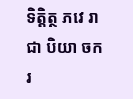ទិត្តិត្ថ ភវេ រាជា បិយា ចករ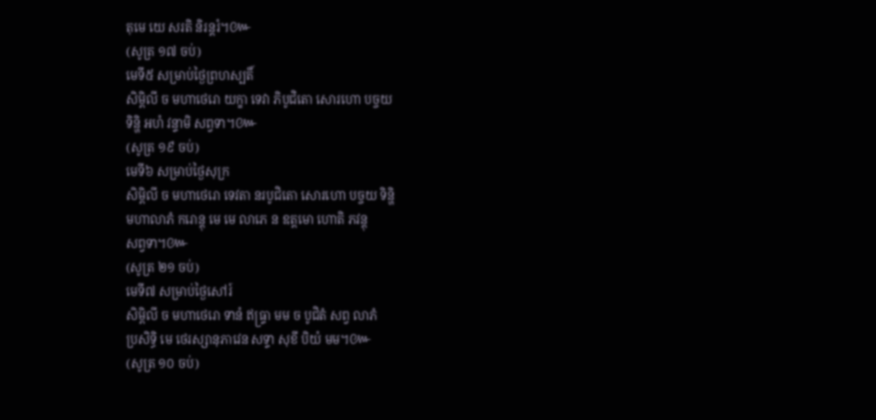តុមេ យេ សរតិ និរន្តរំ។៚
(សូត្រ ១៧ ចប់)
មេទី៥ សម្រាប់ថ្ងៃព្រហស្បតិ៍
សិម្ពិលី ច មហាថេរោ យក្ខា ទេវា ភិបូជិតោ សោរហោ បច្ចយ
ទិន្ហិ អហំ វន្ទាមិ សព្វទា។៚
(សូត្រ ១៩ ចប់)
មេទី៦ សម្រាប់ថ្ងៃសុក្រ
សិម្ពិលី ច មហាថេរោ ទេវតា នរបូជិតោ សោរហោ បច្ចយ ទិន្ហិ
មហាលាភំ ករោន្តុ មេ មេ លាភេ ន ឧត្តមោ ហោតិ ភវន្តុ
សព្វទា។៚
(សូត្រ ២១ ចប់)
មេទី៧ សម្រាប់ថ្ងៃសៅរ៍
សិម្ពិលី ច មហាថេរោ ទានំ ឥធ្រ្ទា មម ច បូជិតំ សព្វ លាភំ
ប្រសិទ្ធិ មេ ថេរស្សានុភាវេន សទ្ទា សុខី បិយំ មម។៚
(សូត្រ ១០ ចប់)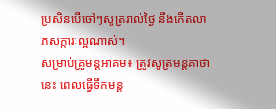ប្រសិនបើចៅៗសូត្ររាល់ថ្ងៃ នឹងកើតលាភសក្ការៈល្អណាស់។
សម្រាប់គ្រូមន្តអាគម៖ ត្រូវសូត្រមន្តគាថានេះ ពេលធ្វើទឹកមន្ត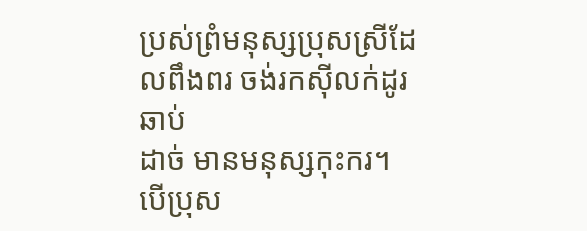ប្រស់ព្រំមនុស្សប្រុសស្រីដែលពឹងពរ ចង់រកស៊ីលក់ដូរឆាប់
ដាច់ មានមនុស្សកុះករ។ បើប្រុស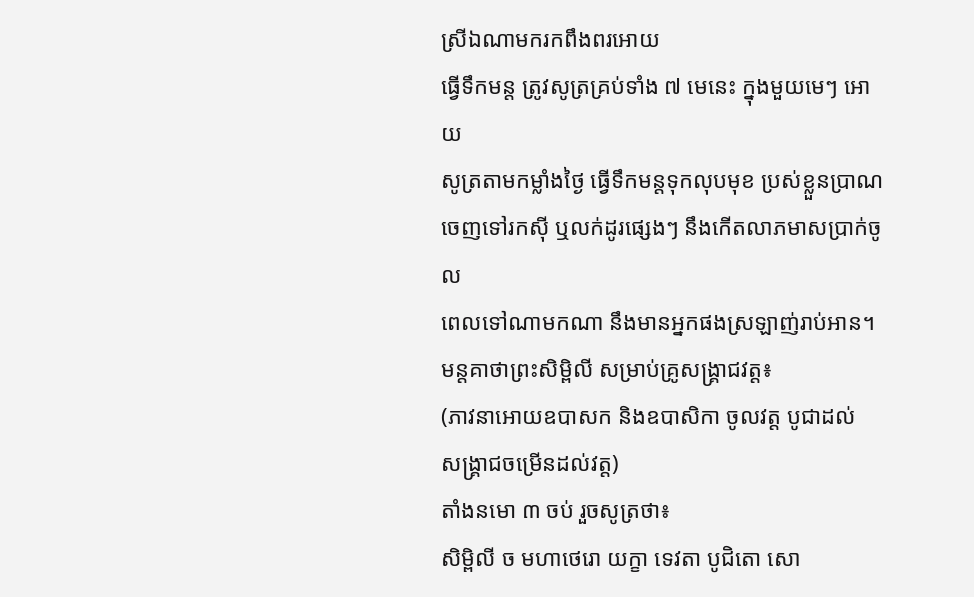ស្រីឯណាមករកពឹងពរអោយ
ធ្វើទឹកមន្ត ត្រូវសូត្រគ្រប់ទាំង ៧ មេនេះ ក្នុងមួយមេៗ អោយ
សូត្រតាមកម្លាំងថ្ងៃ ធ្វើទឹកមន្តទុកលុបមុខ ប្រស់ខ្លួនប្រាណ
ចេញទៅរកស៊ី ឬលក់ដូរផ្សេងៗ នឹងកើតលាភមាសប្រាក់ចូល
ពេលទៅណាមកណា នឹងមានអ្នកផងស្រឡាញ់រាប់អាន។
មន្តគាថាព្រះសិម្ពិលី សម្រាប់គ្រូសង្គ្រាជវត្ត៖
(ភាវនាអោយឧបាសក និងឧបាសិកា ចូលវត្ត បូជាដល់
សង្គ្រាជចម្រើនដល់វត្ត)
តាំងនមោ ៣ ចប់ រួចសូត្រថា៖
សិម្ពិលី ច មហាថេរោ យក្ខា ទេវតា បូជិតោ សោ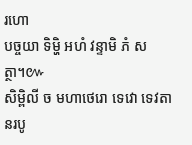រហោ
បច្ចយា ទិម្ហិ អហំ វន្ទាមិ ភំ សត្ថា។៚
សិម្ពិលី ច មហាថេរោ ទេវោ ទេវតា នរបូ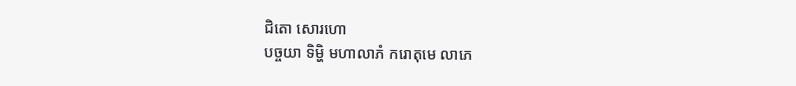ជិតោ សោរហោ
បច្ចយា ទិម្ហិ មហាលាភំ ករោតុមេ លាភេ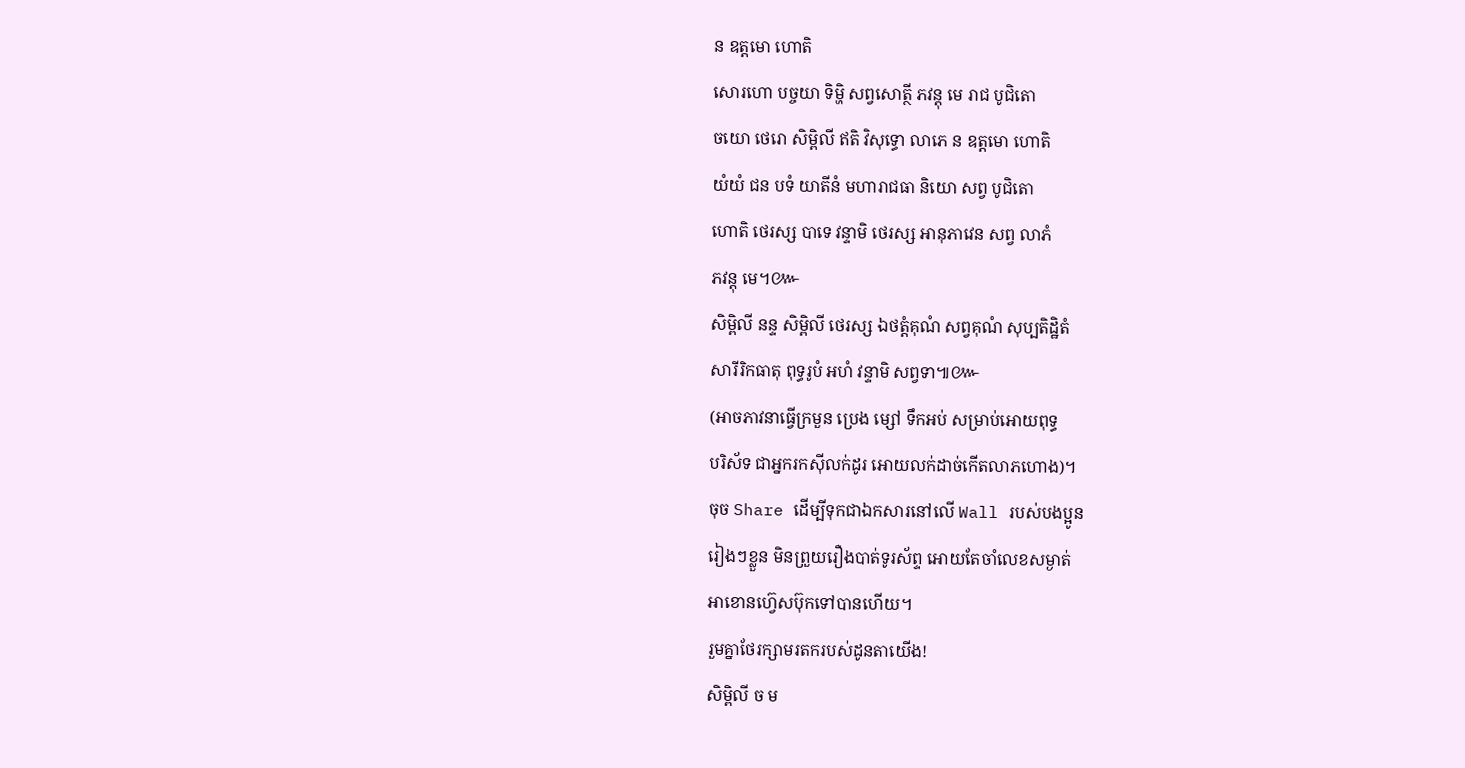ន ឧត្តមោ ហោតិ
សោរហោ បច្ចយា ទិម្ហិ សព្វសោត្ថី ភវន្តុ មេ រាជ បូជិតោ
ចយោ ថេរោ សិម្ពិលី ឥតិ វិសុទ្ធោ លាភេ ន ឧត្តមោ ហោតិ
យំយំ ជន បទំ យាតីនំ មហារាជធា និយោ សព្វ បូជិតោ
ហោតិ ថេរស្ស បាទេ វន្ទាមិ ថេរស្ស អានុភាវេន សព្វ លាភំ
ភវន្តុ មេ។៚
សិម្ពិលី នន្ទ សិម្ពិលី ថេរស្ស ឯថត្តំគុណំ សព្វគុណំ សុប្បតិដ្ឋិតំ
សារីរិកធាតុ ពុទ្ធរូបំ អហំ វន្ទាមិ សព្វទា៕៚
(អាចភាវនាធ្វើក្រមួន ប្រេង ម្សៅ ទឹកអប់ សម្រាប់អោយពុទ្ធ
បរិស័ទ ជាអ្នករកស៊ីលក់ដូរ អោយលក់ដាច់កើតលាភហោង)។
ចុច Share ដើម្បីទុកជាឯកសារនៅលើ Wall របស់បងប្អូន
រៀងៗខ្លួន មិនព្រួយរឿងបាត់ទូរស័ព្ទ អោយតែចាំលេខសម្ងាត់
អាខោនហ្វ៊េសប៊ុកទៅបានហើយ។
រួមគ្នាថែរក្សាមរតករបស់ដូនតាយើង!
សិម្ពិលី ច ម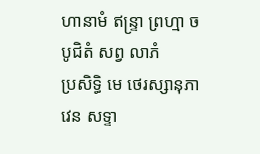ហានាមំ ឥន្ទ្រា ព្រហ្មា ច បូជិតំ សព្វ លាភំ
ប្រសិទ្ធិ មេ ថេរស្សានុភាវេន សទ្ទា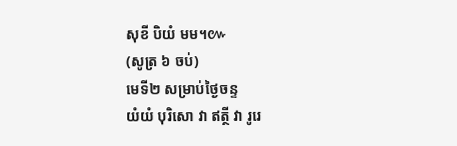សុខី បិយំ មម។៚
(សូត្រ ៦ ចប់)
មេទី២ សម្រាប់ថ្ងៃចន្ទ
យំយំ បុរិសោ វា ឥត្ថី វា រូរេ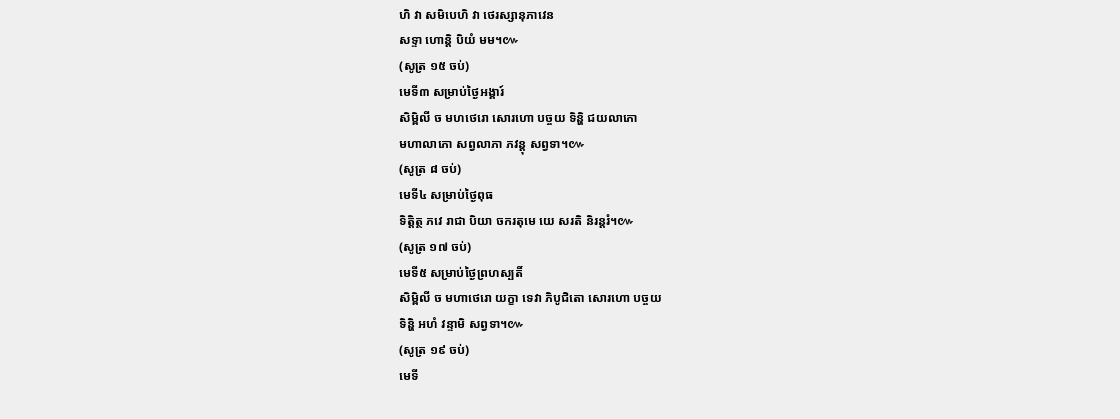ហិ វា សមិបេហិ វា ថេរស្សានុភាវេន
សទ្ទា ហោន្តិ បិយំ មម។៚
(សូត្រ ១៥ ចប់)
មេទី៣ សម្រាប់ថ្ងៃអង្គារ៍
សិម្ពិលី ច មហថេរោ សោរហោ បច្ចយ ទិន្ហិ ជយលាភោ
មហាលាភោ សព្វលាភា ភវន្តុ សព្វទា។៚
(សូត្រ ៨ ចប់)
មេទី៤ សម្រាប់ថ្ងៃពុធ
ទិត្តិត្ថ ភវេ រាជា បិយា ចករតុមេ យេ សរតិ និរន្តរំ។៚
(សូត្រ ១៧ ចប់)
មេទី៥ សម្រាប់ថ្ងៃព្រហស្បតិ៍
សិម្ពិលី ច មហាថេរោ យក្ខា ទេវា ភិបូជិតោ សោរហោ បច្ចយ
ទិន្ហិ អហំ វន្ទាមិ សព្វទា។៚
(សូត្រ ១៩ ចប់)
មេទី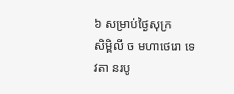៦ សម្រាប់ថ្ងៃសុក្រ
សិម្ពិលី ច មហាថេរោ ទេវតា នរបូ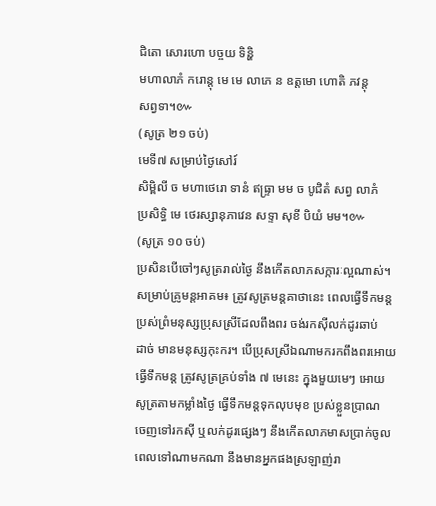ជិតោ សោរហោ បច្ចយ ទិន្ហិ
មហាលាភំ ករោន្តុ មេ មេ លាភេ ន ឧត្តមោ ហោតិ ភវន្តុ
សព្វទា។៚
(សូត្រ ២១ ចប់)
មេទី៧ សម្រាប់ថ្ងៃសៅរ៍
សិម្ពិលី ច មហាថេរោ ទានំ ឥធ្រ្ទា មម ច បូជិតំ សព្វ លាភំ
ប្រសិទ្ធិ មេ ថេរស្សានុភាវេន សទ្ទា សុខី បិយំ មម។៚
(សូត្រ ១០ ចប់)
ប្រសិនបើចៅៗសូត្ររាល់ថ្ងៃ នឹងកើតលាភសក្ការៈល្អណាស់។
សម្រាប់គ្រូមន្តអាគម៖ ត្រូវសូត្រមន្តគាថានេះ ពេលធ្វើទឹកមន្ត
ប្រស់ព្រំមនុស្សប្រុសស្រីដែលពឹងពរ ចង់រកស៊ីលក់ដូរឆាប់
ដាច់ មានមនុស្សកុះករ។ បើប្រុសស្រីឯណាមករកពឹងពរអោយ
ធ្វើទឹកមន្ត ត្រូវសូត្រគ្រប់ទាំង ៧ មេនេះ ក្នុងមួយមេៗ អោយ
សូត្រតាមកម្លាំងថ្ងៃ ធ្វើទឹកមន្តទុកលុបមុខ ប្រស់ខ្លួនប្រាណ
ចេញទៅរកស៊ី ឬលក់ដូរផ្សេងៗ នឹងកើតលាភមាសប្រាក់ចូល
ពេលទៅណាមកណា នឹងមានអ្នកផងស្រឡាញ់រា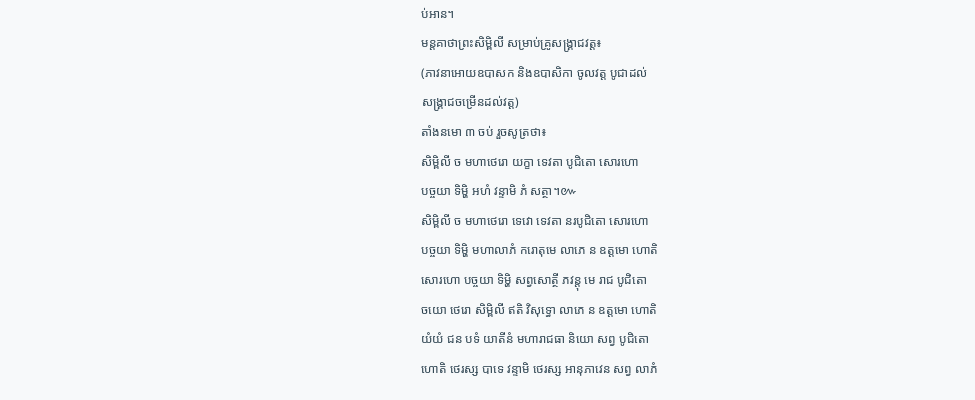ប់អាន។
មន្តគាថាព្រះសិម្ពិលី សម្រាប់គ្រូសង្គ្រាជវត្ត៖
(ភាវនាអោយឧបាសក និងឧបាសិកា ចូលវត្ត បូជាដល់
សង្គ្រាជចម្រើនដល់វត្ត)
តាំងនមោ ៣ ចប់ រួចសូត្រថា៖
សិម្ពិលី ច មហាថេរោ យក្ខា ទេវតា បូជិតោ សោរហោ
បច្ចយា ទិម្ហិ អហំ វន្ទាមិ ភំ សត្ថា។៚
សិម្ពិលី ច មហាថេរោ ទេវោ ទេវតា នរបូជិតោ សោរហោ
បច្ចយា ទិម្ហិ មហាលាភំ ករោតុមេ លាភេ ន ឧត្តមោ ហោតិ
សោរហោ បច្ចយា ទិម្ហិ សព្វសោត្ថី ភវន្តុ មេ រាជ បូជិតោ
ចយោ ថេរោ សិម្ពិលី ឥតិ វិសុទ្ធោ លាភេ ន ឧត្តមោ ហោតិ
យំយំ ជន បទំ យាតីនំ មហារាជធា និយោ សព្វ បូជិតោ
ហោតិ ថេរស្ស បាទេ វន្ទាមិ ថេរស្ស អានុភាវេន សព្វ លាភំ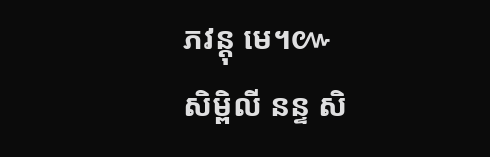ភវន្តុ មេ។៚
សិម្ពិលី នន្ទ សិ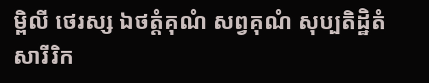ម្ពិលី ថេរស្ស ឯថត្តំគុណំ សព្វគុណំ សុប្បតិដ្ឋិតំ
សារីរិក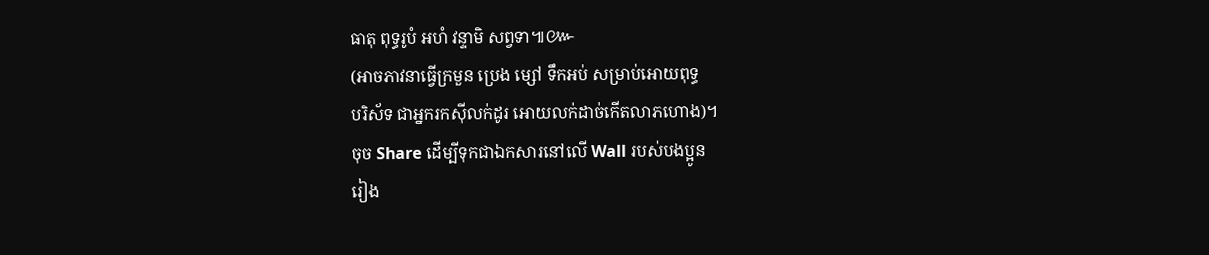ធាតុ ពុទ្ធរូបំ អហំ វន្ទាមិ សព្វទា៕៚
(អាចភាវនាធ្វើក្រមួន ប្រេង ម្សៅ ទឹកអប់ សម្រាប់អោយពុទ្ធ
បរិស័ទ ជាអ្នករកស៊ីលក់ដូរ អោយលក់ដាច់កើតលាភហោង)។
ចុច Share ដើម្បីទុកជាឯកសារនៅលើ Wall របស់បងប្អូន
រៀង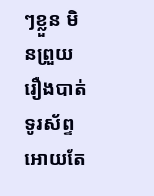ៗខ្លួន មិនព្រួយរឿងបាត់ទូរស័ព្ទ អោយតែ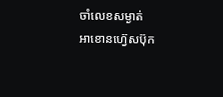ចាំលេខសម្ងាត់
អាខោនហ្វ៊េសប៊ុក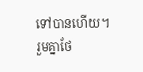ទៅបានហើយ។
រួមគ្នាថែ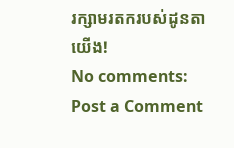រក្សាមរតករបស់ដូនតាយើង!
No comments:
Post a Comment